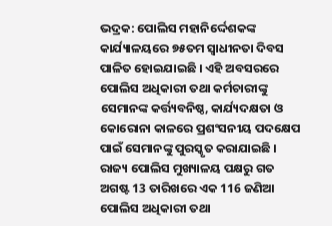ଭଦ୍ରକ: ପୋଲିସ ମହାନିର୍ଦ୍ଦେଶକଙ୍କ କାର୍ଯ୍ୟାଳୟରେ ୭୫ତମ ସ୍ବାଧୀନତା ଦିବସ ପାଳିତ ହୋଇଯାଇଛି । ଏହି ଅବସରରେ ପୋଲିସ ଅଧିକାରୀ ତଥା କର୍ମଚାରୀଙ୍କୁ ସେମାନଙ୍କ କର୍ତ୍ତ୍ୟବନିଷ୍ଠ, କାର୍ଯ୍ୟଦକ୍ଷତା ଓ କୋରୋନା କାଳରେ ପ୍ରଶଂସନୀୟ ପଦକ୍ଷେପ ପାଇଁ ସେମାନଙ୍କୁ ପୁରସ୍କୃତ କରାଯାଇଛି ।
ରାଜ୍ୟ ପୋଲିସ ମୁଖ୍ୟାଳୟ ପକ୍ଷରୁ ଗତ ଅଗଷ୍ଟ 13 ତାରିଖରେ ଏକ 116 ଜଣିଆ ପୋଲିସ ଅଧିକାରୀ ତଥା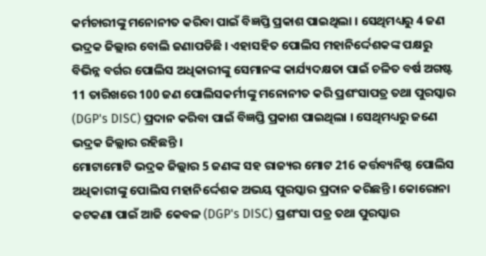କର୍ମଚାରୀଙ୍କୁ ମନୋନୀତ କରିବା ପାଇଁ ବିଜ୍ଞପ୍ତି ପ୍ରକାଶ ପାଇଥିଲା । ସେଥିମଧ୍ୟରୁ 4 ଜଣ ଭଦ୍ରକ ଜିଲ୍ଲାର ବୋଲି ଜଣାପଡିଛି । ଏହାସହିତ ପୋଲିସ ମହାନିର୍ଦ୍ଦେଶକଙ୍କ ପକ୍ଷରୁ ବିଭିନ୍ନ ବର୍ଗର ପୋଲିସ ଅଧିକାରୀଙ୍କୁ ସେମାନଙ୍କ କାର୍ଯ୍ୟଦକ୍ଷତା ପାଇଁ ଚଳିତ ବର୍ଷ ଅଗଷ୍ଟ 11 ତାରିଖରେ 100 ଜଣ ପୋଲିସକର୍ମୀଙ୍କୁ ମନୋନୀତ କରି ପ୍ରଶଂସାପତ୍ର ତଥା ପୁରସ୍କାର (DGP's DISC) ପ୍ରଦାନ କରିବା ପାଇଁ ବିଜ୍ଞପ୍ତି ପ୍ରକାଶ ପାଇଥିଲା । ସେଥିମଧ୍ୟରୁ ଜଣେ ଭଦ୍ରକ ଜିଲ୍ଲାର ରହିଛନ୍ତି ।
ମୋଟାମୋଟି ଭଦ୍ରକ ଜିଲ୍ଲାର 5 ଜଣଙ୍କ ସହ ରାଜ୍ୟର ମୋଟ 216 କର୍ତ୍ତବ୍ୟନିଷ୍ଠ ପୋଲିସ ଅଧିକାରୀଙ୍କୁ ପୋଲିସ ମହାନିର୍ଦ୍ଦେଶକ ଅଭୟ ପୁରସ୍କାର ପ୍ରଦାନ କରିଛନ୍ତି । କୋରୋନା କଟକଣା ପାଇଁ ଆଜି କେବଳ (DGP's DISC) ପ୍ରଶଂସା ପତ୍ର ତଥା ପୁରସ୍କାର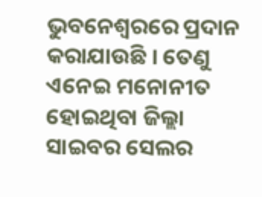ଭୁବନେଶ୍ଵରରେ ପ୍ରଦାନ କରାଯାଉଛି । ତେଣୁ ଏନେଇ ମନୋନୀତ ହୋଇଥିବା ଜିଲ୍ଲା ସାଇବର ସେଲର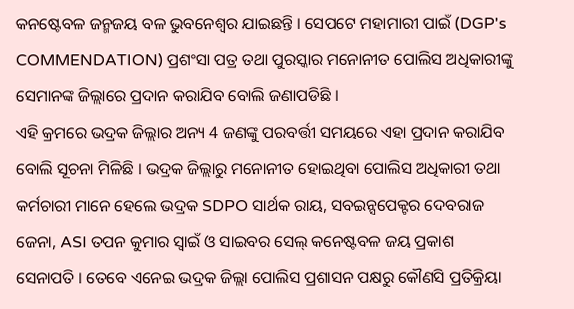କନଷ୍ଟେବଳ ଜନ୍ମଜୟ ବଳ ଭୁବନେଶ୍ଵର ଯାଇଛନ୍ତି । ସେପଟେ ମହାମାରୀ ପାଇଁ (DGP's COMMENDATION) ପ୍ରଶଂସା ପତ୍ର ତଥା ପୁରସ୍କାର ମନୋନୀତ ପୋଲିସ ଅଧିକାରୀଙ୍କୁ ସେମାନଙ୍କ ଜିଲ୍ଲାରେ ପ୍ରଦାନ କରାଯିବ ବୋଲି ଜଣାପଡିଛି ।
ଏହି କ୍ରମରେ ଭଦ୍ରକ ଜିଲ୍ଲାର ଅନ୍ୟ 4 ଜଣଙ୍କୁ ପରବର୍ତ୍ତୀ ସମୟରେ ଏହା ପ୍ରଦାନ କରାଯିବ ବୋଲି ସୂଚନା ମିଳିଛି । ଭଦ୍ରକ ଜିଲ୍ଲାରୁ ମନୋନୀତ ହୋଇଥିବା ପୋଲିସ ଅଧିକାରୀ ତଥା କର୍ମଚାରୀ ମାନେ ହେଲେ ଭଦ୍ରକ SDPO ସାର୍ଥକ ରାୟ, ସବଇନ୍ସପେକ୍ଟର ଦେବରାଜ ଜେନା, ASI ତପନ କୁମାର ସ୍ଵାଇଁ ଓ ସାଇବର ସେଲ୍ କନେଷ୍ଟବଳ ଜୟ ପ୍ରକାଶ ସେନାପତି । ତେବେ ଏନେଇ ଭଦ୍ରକ ଜିଲ୍ଲା ପୋଲିସ ପ୍ରଶାସନ ପକ୍ଷରୁ କୌଣସି ପ୍ରତିକ୍ରିୟା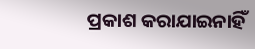ପ୍ରକାଶ କରାଯାଇନାହିଁ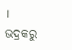।
ଭଦ୍ରକରୁ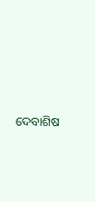ଦେବାଶିଷ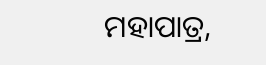ମହାପାତ୍ର,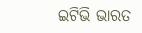ଇଟିଭି ଭାରତ